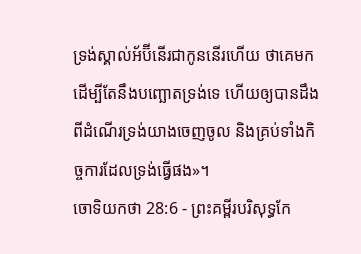ទ្រង់ស្គាល់អ័ប៊ីនើរជាកូននើរហើយ ថាគេមកដើម្បីតែនឹងបញ្ឆោតទ្រង់ទេ ហើយឲ្យបានដឹងពីដំណើរទ្រង់យាងចេញចូល និងគ្រប់ទាំងកិច្ចការដែលទ្រង់ធ្វើផង»។
ចោទិយកថា 28:6 - ព្រះគម្ពីរបរិសុទ្ធកែ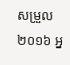សម្រួល ២០១៦ អ្ន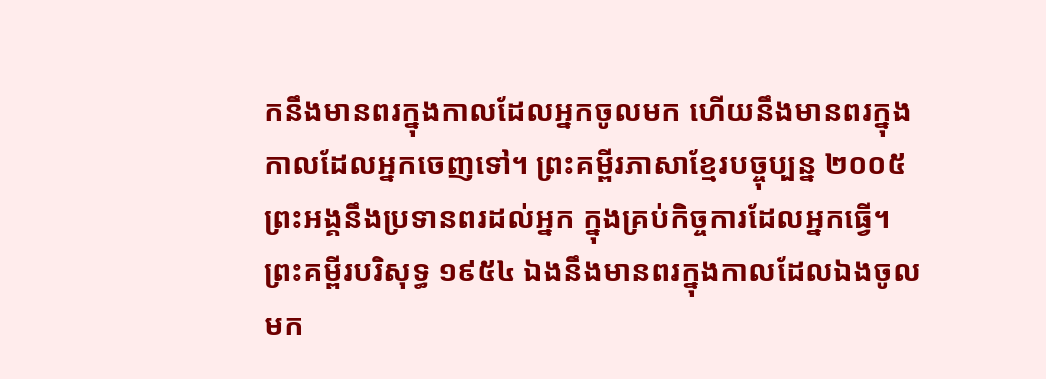កនឹងមានពរក្នុងកាលដែលអ្នកចូលមក ហើយនឹងមានពរក្នុងកាលដែលអ្នកចេញទៅ។ ព្រះគម្ពីរភាសាខ្មែរបច្ចុប្បន្ន ២០០៥ ព្រះអង្គនឹងប្រទានពរដល់អ្នក ក្នុងគ្រប់កិច្ចការដែលអ្នកធ្វើ។ ព្រះគម្ពីរបរិសុទ្ធ ១៩៥៤ ឯងនឹងមានពរក្នុងកាលដែលឯងចូលមក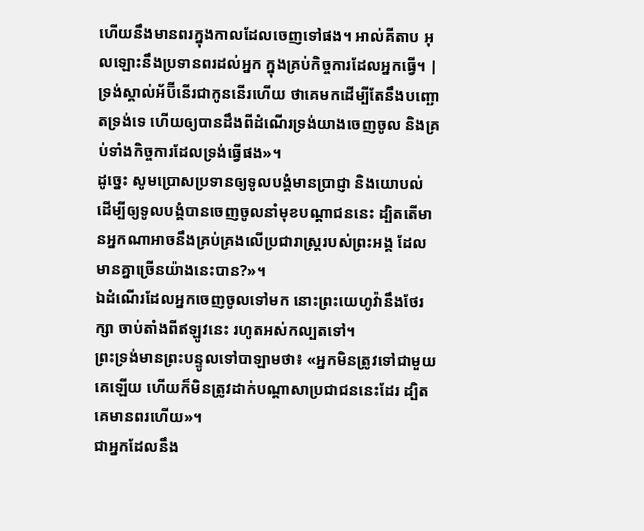ហើយនឹងមានពរក្នុងកាលដែលចេញទៅផង។ អាល់គីតាប អុលឡោះនឹងប្រទានពរដល់អ្នក ក្នុងគ្រប់កិច្ចការដែលអ្នកធ្វើ។ |
ទ្រង់ស្គាល់អ័ប៊ីនើរជាកូននើរហើយ ថាគេមកដើម្បីតែនឹងបញ្ឆោតទ្រង់ទេ ហើយឲ្យបានដឹងពីដំណើរទ្រង់យាងចេញចូល និងគ្រប់ទាំងកិច្ចការដែលទ្រង់ធ្វើផង»។
ដូច្នេះ សូមប្រោសប្រទានឲ្យទូលបង្គំមានប្រាជ្ញា និងយោបល់ ដើម្បីឲ្យទូលបង្គំបានចេញចូលនាំមុខបណ្ដាជននេះ ដ្បិតតើមានអ្នកណាអាចនឹងគ្រប់គ្រងលើប្រជារាស្ត្ររបស់ព្រះអង្គ ដែលមានគ្នាច្រើនយ៉ាងនេះបាន?»។
ឯដំណើរដែលអ្នកចេញចូលទៅមក នោះព្រះយេហូវ៉ានឹងថែរក្សា ចាប់តាំងពីឥឡូវនេះ រហូតអស់កល្បតទៅ។
ព្រះទ្រង់មានព្រះបន្ទូលទៅបាឡាមថា៖ «អ្នកមិនត្រូវទៅជាមួយគេឡើយ ហើយក៏មិនត្រូវដាក់បណ្ដាសាប្រជាជននេះដែរ ដ្បិតគេមានពរហើយ»។
ជាអ្នកដែលនឹង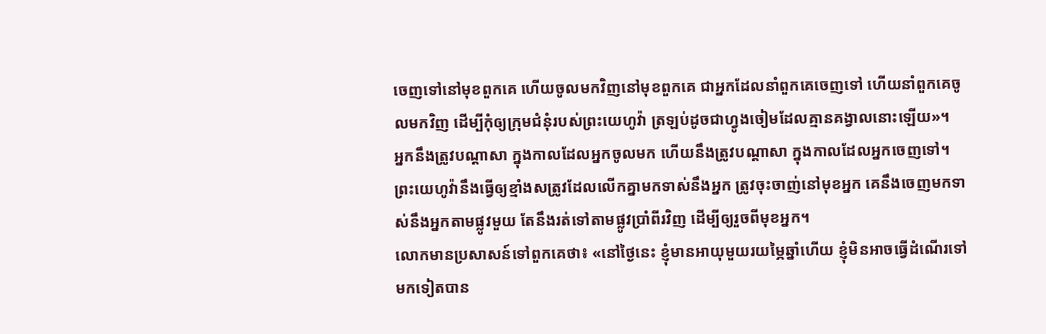ចេញទៅនៅមុខពួកគេ ហើយចូលមកវិញនៅមុខពួកគេ ជាអ្នកដែលនាំពួកគេចេញទៅ ហើយនាំពួកគេចូលមកវិញ ដើម្បីកុំឲ្យក្រុមជំនុំរបស់ព្រះយេហូវ៉ា ត្រឡប់ដូចជាហ្វូងចៀមដែលគ្មានគង្វាលនោះឡើយ»។
អ្នកនឹងត្រូវបណ្ដាសា ក្នុងកាលដែលអ្នកចូលមក ហើយនឹងត្រូវបណ្ដាសា ក្នុងកាលដែលអ្នកចេញទៅ។
ព្រះយេហូវ៉ានឹងធ្វើឲ្យខ្មាំងសត្រូវដែលលើកគ្នាមកទាស់នឹងអ្នក ត្រូវចុះចាញ់នៅមុខអ្នក គេនឹងចេញមកទាស់នឹងអ្នកតាមផ្លូវមួយ តែនឹងរត់ទៅតាមផ្លូវប្រាំពីរវិញ ដើម្បីឲ្យរួចពីមុខអ្នក។
លោកមានប្រសាសន៍ទៅពួកគេថា៖ «នៅថ្ងៃនេះ ខ្ញុំមានអាយុមួយរយម្ភៃឆ្នាំហើយ ខ្ញុំមិនអាចធ្វើដំណើរទៅមកទៀតបាន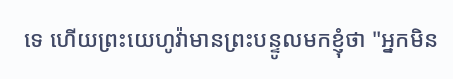ទេ ហើយព្រះយេហូវ៉ាមានព្រះបន្ទូលមកខ្ញុំថា "អ្នកមិន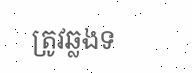ត្រូវឆ្លងទ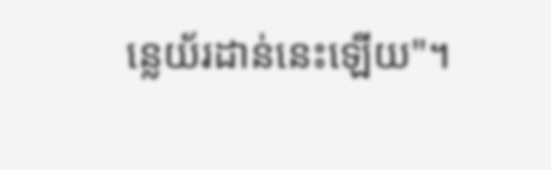ន្លេយ័រដាន់នេះឡើយ"។